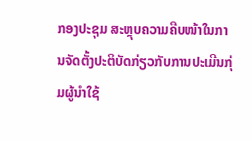ກອງປະຊຸມ ສະຫຼຸບຄວາມຄືບໜ້າໃນການຈັດຕັ້ງປະຕິບັດກ່ຽວກັບການປະເມີນກຸ່ມຜູ້ນຳໃຊ້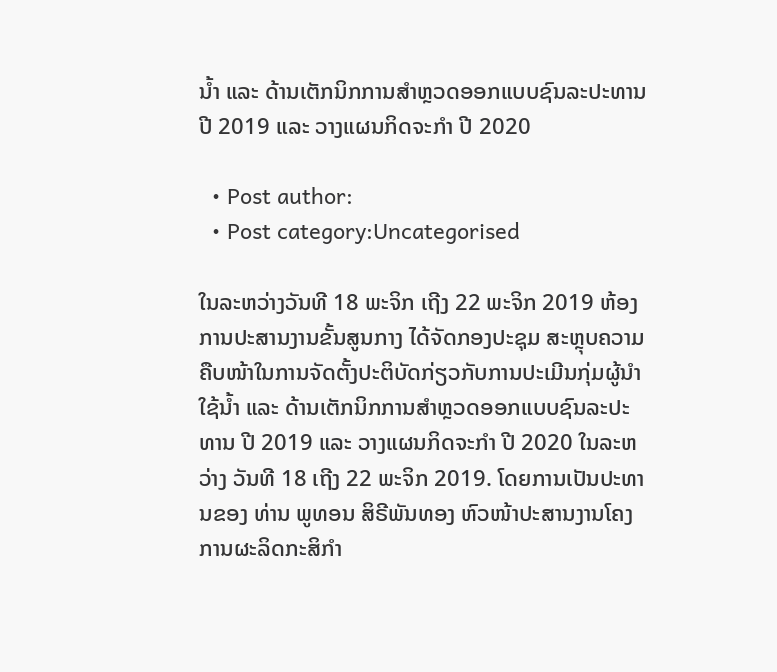ນ້ຳ ແລະ ດ້ານເຕັກນິກການສຳຫຼວດອອກແບບຊົນລະປະທານ ປີ 2019 ແລະ ວາງແຜນກິດຈະກຳ ປີ 2020

  • Post author:
  • Post category:Uncategorised

ໃນລະຫວ່າງວັນທີ 18 ພະຈິກ ເຖີງ 22 ພະຈິກ 2019 ຫ້ອງການປະສານງານຂັ້ນສູນກາງ ໄດ້ຈັດກອງປະຊຸມ ສະຫຼຸບຄວາມຄືບໜ້າໃນການຈັດຕັ້ງປະຕິບັດກ່ຽວກັບການປະເມີນກຸ່ມຜູ້ນຳໃຊ້ນ້ຳ ແລະ ດ້ານເຕັກນິກການສຳຫຼວດອອກແບບຊົນລະປະທານ ປີ 2019 ແລະ ວາງແຜນກິດຈະກຳ ປີ 2020 ໃນລະຫວ່າງ ວັນທີ 18 ເຖີງ 22 ພະຈິກ 2019. ໂດຍການເປັນປະທານຂອງ ທ່ານ ພູທອນ ສິຣີພັນທອງ ຫົວໜ້າປະສານງານໂຄງການຜະລິດກະສິກຳ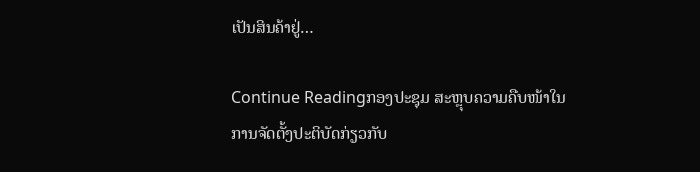ເປັນສິນຄ້າຢູ່…

Continue Readingກອງປະຊຸມ ສະຫຼຸບຄວາມຄືບໜ້າໃນການຈັດຕັ້ງປະຕິບັດກ່ຽວກັບ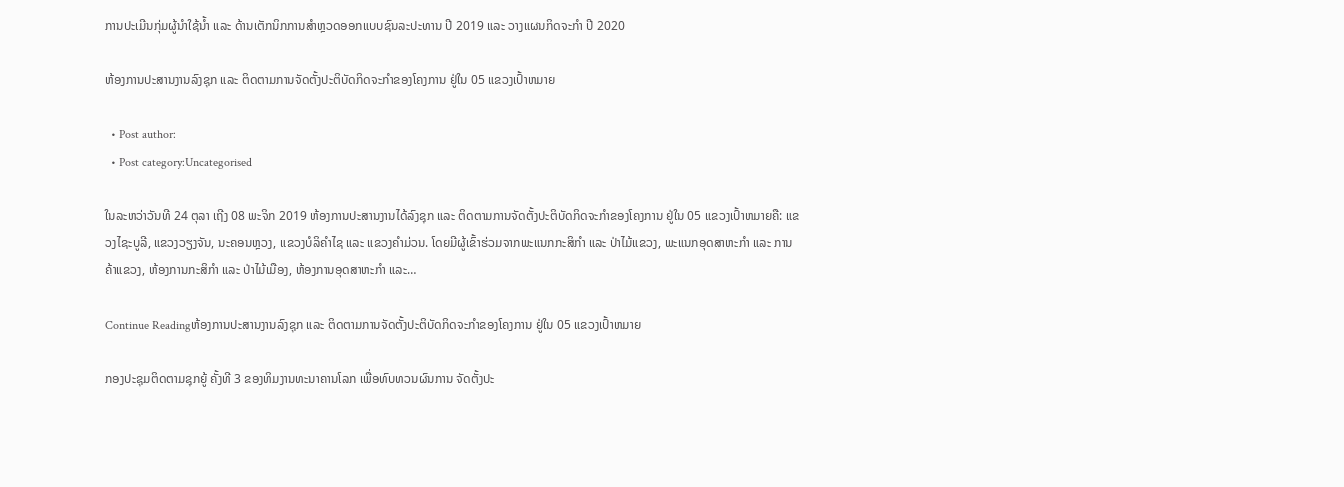ການປະເມີນກຸ່ມຜູ້ນຳໃຊ້ນ້ຳ ແລະ ດ້ານເຕັກນິກການສຳຫຼວດອອກແບບຊົນລະປະທານ ປີ 2019 ແລະ ວາງແຜນກິດຈະກຳ ປີ 2020

ຫ້ອງການປະສານງານລົງຊຸກ ແລະ ຕິດຕາມການຈັດຕັ້ງປະຕິບັດກິດຈະກຳຂອງໂຄງການ ຢູ່ໃນ 05 ແຂວງເປົ້າຫມາຍ

  • Post author:
  • Post category:Uncategorised

ໃນລະຫວ່າວັນທີ 24 ຕຸລາ ເຖີງ 08 ພະຈິກ 2019 ຫ້ອງການປະສານງານໄດ້ລົງຊຸກ ແລະ ຕິດຕາມການຈັດຕັ້ງປະຕິບັດກິດຈະກຳຂອງໂຄງການ ຢູ່ໃນ 05 ແຂວງເປົ້າຫມາຍຄື: ແຂວງໄຊະບູລີ, ແຂວງວຽງຈັນ, ນະຄອນຫຼວງ, ແຂວງບໍລິຄຳໄຊ ແລະ ແຂວງຄຳມ່ວນ. ໂດຍມີຜູ້ເຂົ້າຮ່ວມຈາກພະແນກກະສິກຳ ແລະ ປ່າໄມ້ແຂວງ, ພະແນກອຸດສາຫະກຳ ແລະ ການຄ້າແຂວງ, ຫ້ອງການກະສິກຳ ແລະ ປ່າໄມ້ເມືອງ, ຫ້ອງການອຸດສາຫະກຳ ແລະ…

Continue Readingຫ້ອງການປະສານງານລົງຊຸກ ແລະ ຕິດຕາມການຈັດຕັ້ງປະຕິບັດກິດຈະກຳຂອງໂຄງການ ຢູ່ໃນ 05 ແຂວງເປົ້າຫມາຍ

ກອງປະຊຸມຕິດຕາມຊຸກຍູ້ ຄັ້ງທີ 3 ຂອງທິມງານທະນາຄານໂລກ ເພື່ອທົບທວນຜົນການ ຈັດຕັ້ງປະ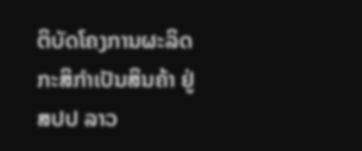ຕິບັດໂຄງການຜະລິດກະສິກຳເປັນສິນຄ້າ ຢູ່ ສປປ ລາວ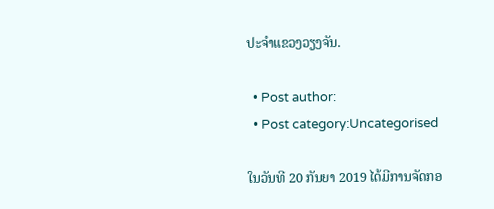ປະຈຳແຂວງວຽງຈັນ.

  • Post author:
  • Post category:Uncategorised

ໃນວັນທີ 20 ກັນຍາ 2019 ໄດ້ມີການຈັດກອ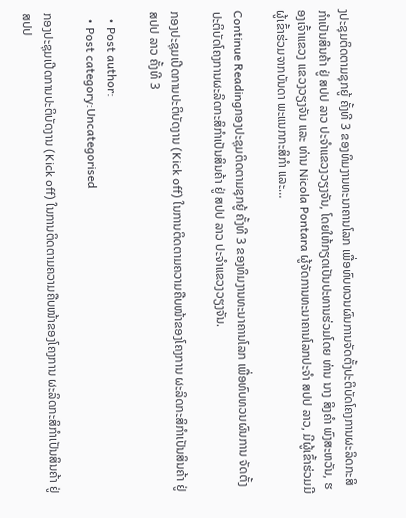ງປະຊຸມຕິດຕາມຊຸກຍູ້ ຄັ້ງທີ 3 ຂອງທິມງານທະນາຄານໂລກ ເພື່ອທົບທວນຜົນການຈັດຕັ້ງປະຕິບັດໂຄງການຜະລິດກະສິກຳເປັນສິນຄ້າ ຢູ່ ສປປ ລາວ ປະຈຳແຂວງວຽງຈັນ, ໂດຍໃຫ້ກຽດເປັນປະທານຮ່ວມໂດຍ ທ່ານ ນາງ ສິງຄຳ ພົງສະຫວັນ, ຮອງເຈົ້າແຂວງ ແຂວງວຽງຈັນ ແລະ ທ່ານ Nicola Pontara ຜູ້ຈັດການທະນາຄານໂລກປະຈຳ ສປປ ລາວ, ມີຜູ້ເຂົ້າຮ່ວມມີຜູ້ເຂົ້າຮ່ວມຈາກບັນດາ ພະແນກກະສິກຳ ແລະ…

Continue Readingກອງປະຊຸມຕິດຕາມຊຸກຍູ້ ຄັ້ງທີ 3 ຂອງທິມງານທະນາຄານໂລກ ເພື່ອທົບທວນຜົນການ ຈັດຕັ້ງປະຕິບັດໂຄງການຜະລິດກະສິກຳເປັນສິນຄ້າ ຢູ່ ສປປ ລາວ ປະຈຳແຂວງວຽງຈັນ.

ກອງປະຊຸມເປີດການປະຕິບັດງານ (Kick off) ໃນການຕິດຕາມຄວາມຄືບໜ້າຂອງໂຄງການ ຜະລິດກະສິກຳເປັນສິນຄ້າ ຢູ່ ສປປ ລາວ ຄັ້ງທີ 3

  • Post author:
  • Post category:Uncategorised

ກອງປະຊຸມເປີດການປະຕິບັດງານ (Kick off) ໃນການຕິດຕາມຄວາມຄືບໜ້າຂອງໂຄງການ ຜະລິດກະສິກຳເປັນສິນຄ້າ ຢູ່ ສປປ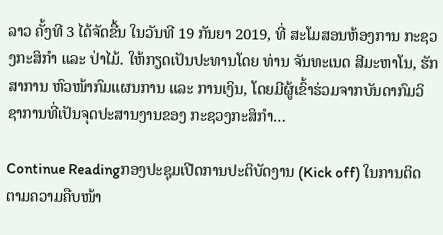ລາວ ຄັ້ງທີ 3 ໄດ້ຈັດຂື້ນ ໃນວັນທີ 19 ກັນຍາ 2019, ທີ່ ສະໂມສອນຫ້ອງການ ກະຊວງກະສິກຳ ແລະ ປ່າໄມ້. ໃຫ້ກຽດເປັນປະທານໂດຍ ທ່ານ ຈັນທະເນດ ສີມະຫາໂນ, ຮັກສາການ ຫົວໜ້າກົມແຜນການ ແລະ ການເງິນ, ໂດຍມີຜູ້ເຂົ້າຮ່ວມຈາກບັນດາກົມວິຊາການທີ່ເປັນຈຸດປະສານງານຂອງ ກະຊວງກະສິກຳ…

Continue Readingກອງປະຊຸມເປີດການປະຕິບັດງານ (Kick off) ໃນການຕິດຕາມຄວາມຄືບໜ້າ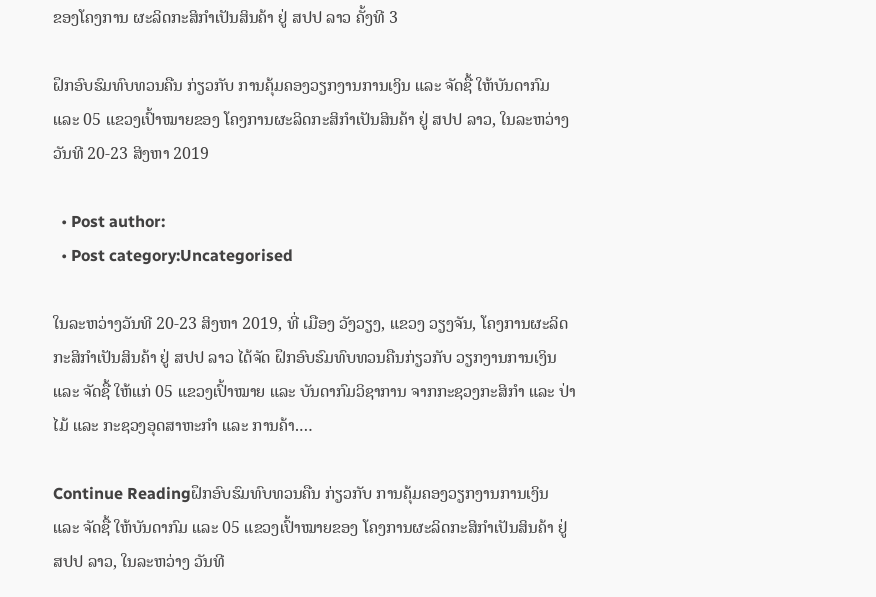ຂອງໂຄງການ ຜະລິດກະສິກຳເປັນສິນຄ້າ ຢູ່ ສປປ ລາວ ຄັ້ງທີ 3

ຝຶກອົບຮົມທົບທວນຄືນ ກ່ຽວກັບ ການຄຸ້ມຄອງວຽກງານການເງິນ ແລະ ຈັດຊື້ ໃຫ້ບັນດາກົມ ແລະ 05 ແຂວງເປົ້າໝາຍຂອງ ໂຄງການຜະລິດກະສິກຳເປັນສິນຄ້າ ຢູ່ ສປປ ລາວ, ໃນລະຫວ່າງ ວັນທີ 20-23 ສິງຫາ 2019

  • Post author:
  • Post category:Uncategorised

ໃນລະຫວ່າງວັນທີ 20-23 ສິງຫາ 2019, ທີ່ ເມືອງ ວັງວຽງ, ແຂວງ ວຽງຈັນ, ໂຄງການຜະລິດກະສິກຳເປັນສິນຄ້າ ຢູ່ ສປປ ລາວ ໄດ້ຈັດ ຝຶກອົບຮົມທົບທວນຄືນກ່ຽວກັບ ວຽກງານການເງິນ ແລະ ຈັດຊື້ ໃຫ້ແກ່ 05 ແຂວງເປົ້າໝາຍ ແລະ ບັນດາກົມວິຊາການ ຈາກກະຊວງກະສິກຳ ແລະ ປ່າໄມ້ ແລະ ກະຊວງອຸດສາຫະກຳ ແລະ ການຄ້າ.…

Continue Readingຝຶກອົບຮົມທົບທວນຄືນ ກ່ຽວກັບ ການຄຸ້ມຄອງວຽກງານການເງິນ ແລະ ຈັດຊື້ ໃຫ້ບັນດາກົມ ແລະ 05 ແຂວງເປົ້າໝາຍຂອງ ໂຄງການຜະລິດກະສິກຳເປັນສິນຄ້າ ຢູ່ ສປປ ລາວ, ໃນລະຫວ່າງ ວັນທີ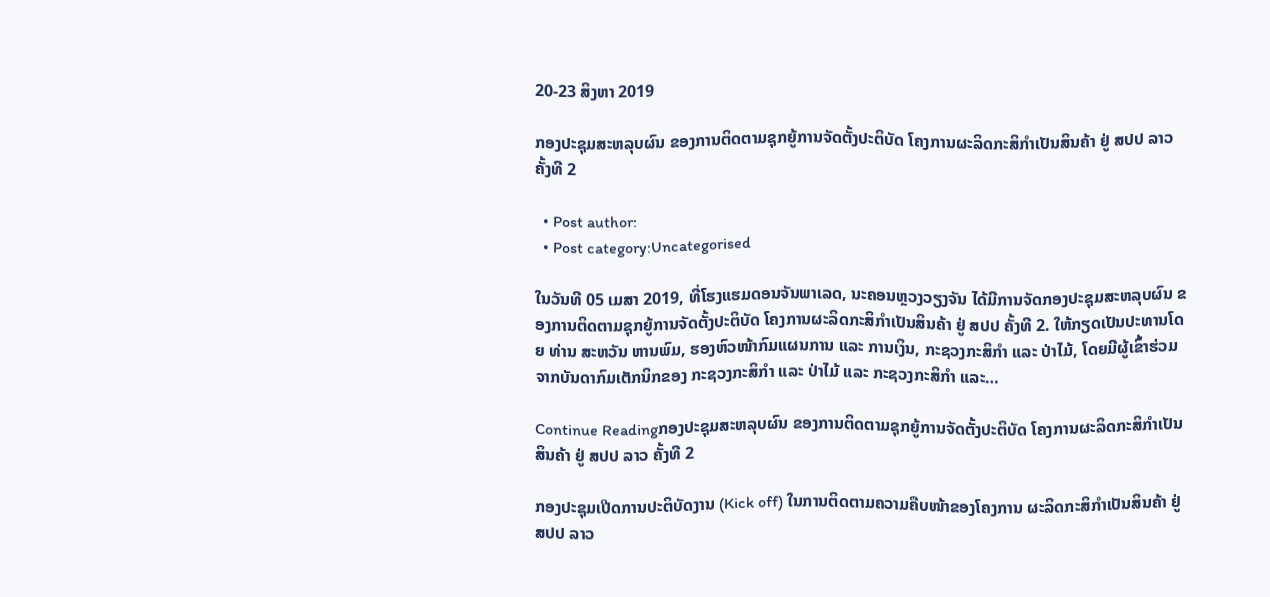20-23 ສິງຫາ 2019

ກອງປະຊຸມສະຫລຸບຜົນ ຂອງການຕິດຕາມຊຸກຍູ້ການຈັດຕັ້ງປະຕິບັດ ໂຄງການຜະລິດກະສິກຳເປັນສິນຄ້າ ຢູ່ ສປປ ລາວ ຄັ້ງທີ 2

  • Post author:
  • Post category:Uncategorised

ໃນວັນທີ 05 ເມສາ 2019, ທີ່ໂຮງແຮມດອນຈັນພາເລດ, ນະຄອນຫຼວງວຽງຈັນ ໄດ້ມີການຈັດກອງປະຊຸມສະຫລຸບຜົນ ຂອງການຕິດຕາມຊຸກຍູ້ການຈັດຕັ້ງປະຕິບັດ ໂຄງການຜະລິດກະສິກຳເປັນສິນຄ້າ ຢູ່ ສປປ ຄັ້ງທີ 2. ໃຫ້ກຽດເປັນປະທານໂດຍ ທ່ານ ສະຫວັນ ຫານພົມ, ຮອງຫົວໜ້າກົມແຜນການ ແລະ ການເງິນ, ກະຊວງກະສິກຳ ແລະ ປ່າໄມ້, ໂດຍມີຜູ້ເຂົ້າຮ່ວມຈາກບັນດາກົມເຕັກນິກຂອງ ກະຊວງກະສິກຳ ແລະ ປ່າໄມ້ ແລະ ກະຊວງກະສິກຳ ແລະ…

Continue Readingກອງປະຊຸມສະຫລຸບຜົນ ຂອງການຕິດຕາມຊຸກຍູ້ການຈັດຕັ້ງປະຕິບັດ ໂຄງການຜະລິດກະສິກຳເປັນສິນຄ້າ ຢູ່ ສປປ ລາວ ຄັ້ງທີ 2

ກອງປະຊຸມເປີດການປະຕິບັດງານ (Kick off) ໃນການຕິດຕາມຄວາມຄືບໜ້າຂອງໂຄງການ ຜະລິດກະສິກຳເປັນສິນຄ້າ ຢູ່ ສປປ ລາວ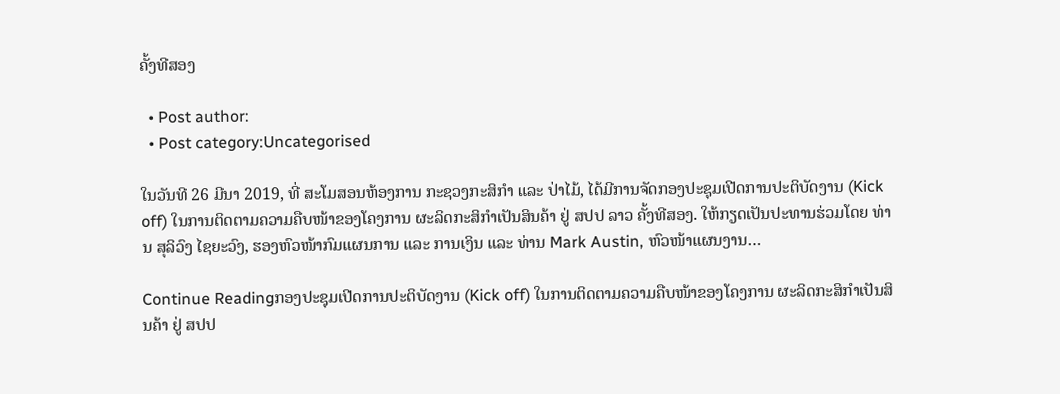ຄັ້ງທີສອງ

  • Post author:
  • Post category:Uncategorised

ໃນວັນທີ 26 ມີນາ 2019, ທີ່ ສະໂມສອນຫ້ອງການ ກະຊວງກະສິກຳ ແລະ ປ່າໄມ້, ໄດ້ມີການຈັດກອງປະຊຸມເປີດການປະຕິບັດງານ (Kick off) ໃນການຕິດຕາມຄວາມຄືບໜ້າຂອງໂຄງການ ຜະລິດກະສິກຳເປັນສິນຄ້າ ຢູ່ ສປປ ລາວ ຄັ້ງທີສອງ. ໃຫ້ກຽດເປັນປະທານຮ່ວມໂດຍ ທ່ານ ສຸລິວົງ ໄຊຍະວົງ, ຮອງຫົວໜ້າກົມແຜນການ ແລະ ການເງິນ ແລະ ທ່ານ Mark Austin, ຫົວໜ້າແຜນງານ…

Continue Readingກອງປະຊຸມເປີດການປະຕິບັດງານ (Kick off) ໃນການຕິດຕາມຄວາມຄືບໜ້າຂອງໂຄງການ ຜະລິດກະສິກຳເປັນສິນຄ້າ ຢູ່ ສປປ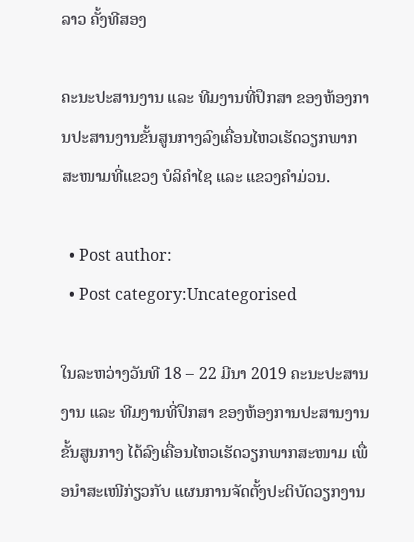ລາວ ຄັ້ງທີສອງ

ຄະນະປະສານງານ ແລະ ທີມງານທີ່ປຶກສາ ຂອງຫ້ອງການປະສານງານຂັ້ນສູນກາງລົງເຄື່ອນໄຫວເຮັດວຽກພາກສະໜາມທີ່ແຂວງ ບໍລິຄຳໄຊ ແລະ ແຂວງຄຳມ່ວນ.

  • Post author:
  • Post category:Uncategorised

ໃນລະຫວ່າງວັນທີ 18 – 22 ມີນາ 2019 ຄະນະປະສານງານ ແລະ ທີມງານທີ່ປຶກສາ ຂອງຫ້ອງການປະສານງານຂັ້ນສູນກາງ ໄດ້ລົງເຄື່ອນໄຫວເຮັດວຽກພາກສະໜາມ ເພື່ອນຳສະເໜີກ່ຽວກັບ ແຜນການຈັດຕັ້ງປະຕິບັດວຽກງານ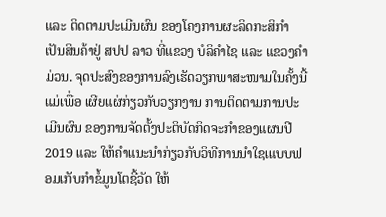ແລະ ຕິດຕາມປະເມີນຜົນ ຂອງໂຄງການຜະລິດກະສິກຳເປັນສິນຄ້າຢູ່ ສປປ ລາວ ທີ່ແຂວງ ບໍລິຄຳໄຊ ແລະ ແຂວງຄຳມ່ວນ. ຈຸດປະສົງຂອງການລົງເຮັດວຽກພາສະໜາມໃນຄັ້ງນີ້ແມ່ເພື່ອ ເຜີຍແຜ່ກ່ຽວກັບວຽກງານ ການຕິດຕາມການປະເມີນຜົນ ຂອງການຈັດຕັ້ງປະຕິບັດກິດຈະກຳຂອງແຜນປີ 2019 ແລະ ໃຫ້ຄຳແນະນຳກ່ຽວກັບວິທີການນຳໃຊເແບບຟອມເກັບກຳຂໍ້ມູນໂຕຊີ້ວັດ ໃຫ້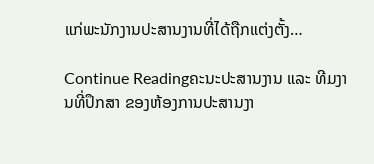ແກ່ພະນັກງານປະສານງານທີ່ໄດ້ຖືກແຕ່ງຕັ້ງ…

Continue Readingຄະນະປະສານງານ ແລະ ທີມງານທີ່ປຶກສາ ຂອງຫ້ອງການປະສານງາ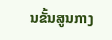ນຂັ້ນສູນກາງ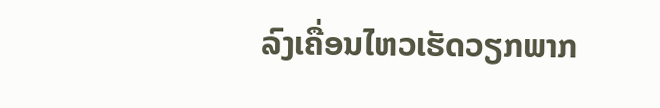ລົງເຄື່ອນໄຫວເຮັດວຽກພາກ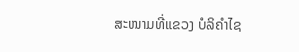ສະໜາມທີ່ແຂວງ ບໍລິຄຳໄຊ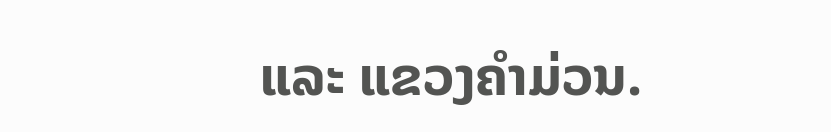ແລະ ແຂວງຄຳມ່ວນ.